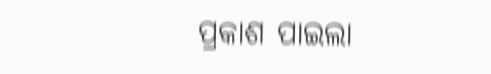ପ୍ରକାଶ ପାଇଲା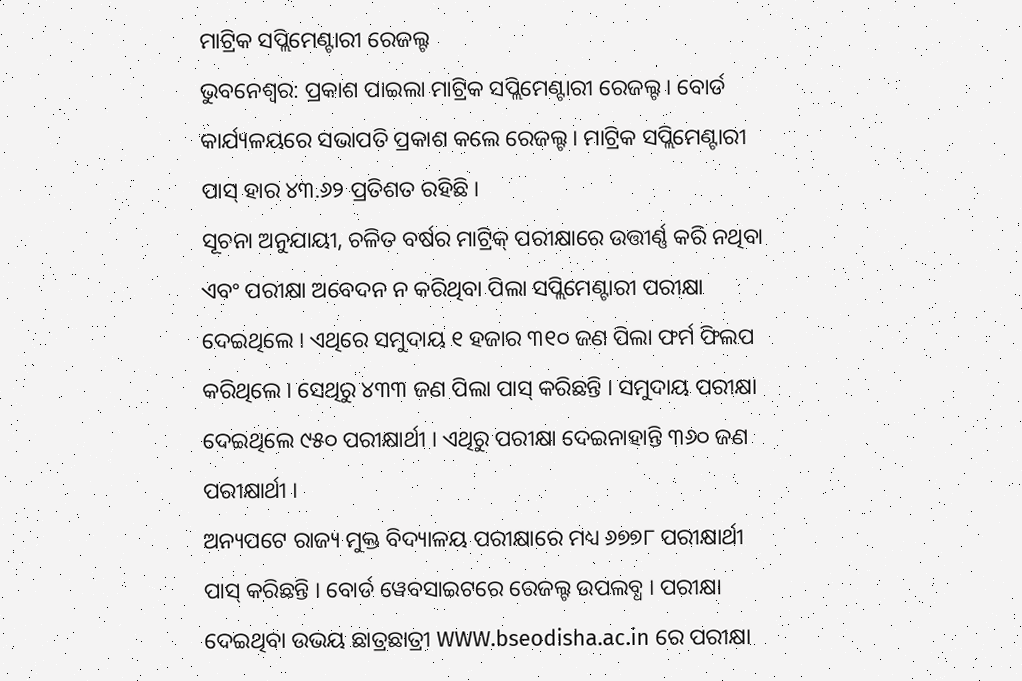ମାଟ୍ରିକ ସପ୍ଲିମେଣ୍ଟାରୀ ରେଜଲ୍ଟ
ଭୁବନେଶ୍ୱର: ପ୍ରକାଶ ପାଇଲା ମାଟ୍ରିକ ସପ୍ଲିମେଣ୍ଟାରୀ ରେଜଲ୍ଟ । ବୋର୍ଡ କାର୍ଯ୍ୟଳୟରେ ସଭାପତି ପ୍ରକାଶ କଲେ ରେଜଲ୍ଟ । ମାଟ୍ରିକ ସପ୍ଲିମେଣ୍ଟାରୀ ପାସ୍ ହାର ୪୩.୬୨ ପ୍ରତିଶତ ରହିଛି ।
ସୂଚନା ଅନୁଯାୟୀ, ଚଳିତ ବର୍ଷର ମାଟ୍ରିକ୍ ପରୀକ୍ଷାରେ ଉତ୍ତୀର୍ଣ୍ଣ କରି ନଥିବା ଏବଂ ପରୀକ୍ଷା ଅବେଦନ ନ କରିଥିବା ପିଲା ସପ୍ଲିମେଣ୍ଟାରୀ ପରୀକ୍ଷା ଦେଇଥିଲେ । ଏଥିରେ ସମୁଦାୟ ୧ ହଜାର ୩୧୦ ଜଣ ପିଲା ଫର୍ମ ଫିଲପ କରିଥିଲେ । ସେଥିରୁ ୪୩୩ ଜଣ ପିଲା ପାସ୍ କରିଛନ୍ତି । ସମୁଦାୟ ପରୀକ୍ଷା ଦେଇଥିଲେ ୯୫୦ ପରୀକ୍ଷାର୍ଥୀ । ଏଥିରୁ ପରୀକ୍ଷା ଦେଇନାହାନ୍ତି ୩୬୦ ଜଣ ପରୀକ୍ଷାର୍ଥୀ ।
ଅନ୍ୟପଟେ ରାଜ୍ୟ ମୁକ୍ତ ବିଦ୍ୟାଳୟ ପରୀକ୍ଷାରେ ମଧ୍ୟ ୬୭୭୮ ପରୀକ୍ଷାର୍ଥୀ ପାସ୍ କରିଛନ୍ତି । ବୋର୍ଡ ୱେବସାଇଟରେ ରେଜଲ୍ଟ ଉପଲବ୍ଧ । ପରୀକ୍ଷା ଦେଇଥିବା ଉଭୟ ଛାତ୍ରଛାତ୍ରୀ WWW.bseodisha.ac.in ରେ ପରୀକ୍ଷା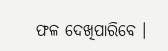ଫଳ ଦେଖିପାରିବେ ।